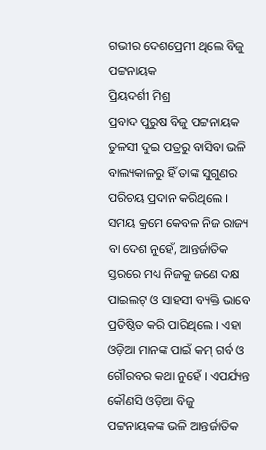ଗଭୀର ଦେଶପ୍ରେମୀ ଥିଲେ ବିଜୁ ପଟ୍ଟନାୟକ
ପ୍ରିୟଦର୍ଶୀ ମିଶ୍ର
ପ୍ରବାଦ ପୁରୁଷ ବିଜୁ ପଟ୍ଟନାୟକ ତୁଳସୀ ଦୁଇ ପତ୍ରରୁ ବାସିବା ଭଳି ବାଲ୍ୟକାଳରୁ ହିଁ ତାଙ୍କ ସୁଗୁଣର ପରିଚୟ ପ୍ରଦାନ କରିଥିଲେ । ସମୟ କ୍ରମେ କେବଳ ନିଜ ରାଜ୍ୟ ବା ଦେଶ ନୁହେଁ, ଆନ୍ତର୍ଜାତିକ ସ୍ତରରେ ମଧ୍ୟ ନିଜକୁ ଜଣେ ଦକ୍ଷ ପାଇଲଟ୍ ଓ ସାହସୀ ବ୍ୟକ୍ତି ଭାବେ ପ୍ରତିଷ୍ଠିତ କରି ପାରିଥିଲେ । ଏହା ଓଡ଼ିଆ ମାନଙ୍କ ପାଇଁ କମ୍ ଗର୍ବ ଓ ଗୌରବର କଥା ନୁହେଁ । ଏପର୍ଯ୍ୟନ୍ତ କୌଣସି ଓଡ଼ିଆ ବିଜୁ ପଟ୍ଟନାୟକଙ୍କ ଭଳି ଆନ୍ତର୍ଜାତିକ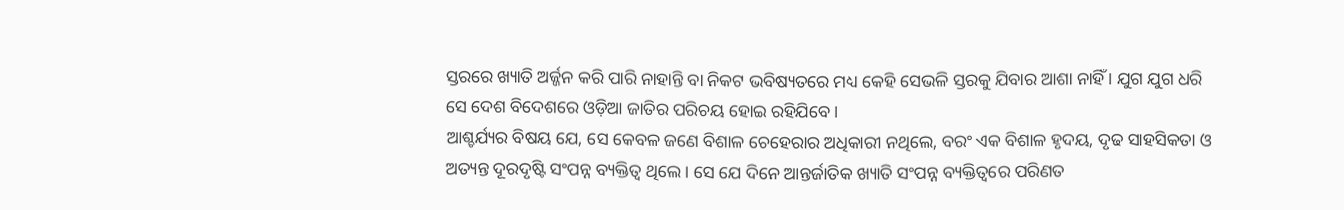ସ୍ତରରେ ଖ୍ୟାତି ଅର୍ଜ୍ଜନ କରି ପାରି ନାହାନ୍ତି ବା ନିକଟ ଭବିଷ୍ୟତରେ ମଧ୍ୟ କେହି ସେଭଳି ସ୍ତରକୁ ଯିବାର ଆଶା ନାହିଁ । ଯୁଗ ଯୁଗ ଧରି ସେ ଦେଶ ବିଦେଶରେ ଓଡ଼ିଆ ଜାତିର ପରିଚୟ ହୋଇ ରହିଯିବେ ।
ଆଶ୍ଚର୍ଯ୍ୟର ବିଷୟ ଯେ, ସେ କେବଳ ଜଣେ ବିଶାଳ ଚେହେରାର ଅଧିକାରୀ ନଥିଲେ, ବରଂ ଏକ ବିଶାଳ ହୃଦୟ, ଦୃଢ ସାହସିକତା ଓ ଅତ୍ୟନ୍ତ ଦୂରଦୃଷ୍ଟି ସଂପନ୍ନ ବ୍ୟକ୍ତିତ୍ୱ ଥିଲେ । ସେ ଯେ ଦିନେ ଆନ୍ତର୍ଜାତିକ ଖ୍ୟାତି ସଂପନ୍ନ ବ୍ୟକ୍ତିତ୍ୱରେ ପରିଣତ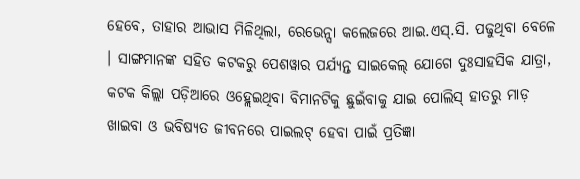ହେବେ, ତାହାର ଆଭାସ ମିଳିଥିଲା, ରେଭେନ୍ସା କଲେଜରେ ଆଇ.ଏସ୍.ସି. ପଢୁଥିବା ବେଳେ । ସାଙ୍ଗମାନଙ୍କ ସହିତ କଟକରୁ ପେଶୱାର ପର୍ଯ୍ୟନ୍ତ ସାଇକେଲ୍ ଯୋଗେ ଦୁଃସାହସିକ ଯାତ୍ରା, କଟକ କିଲ୍ଲା ପଡ଼ିଆରେ ଓହ୍ଲେଇଥିବା ବିମାନଟିକୁ ଛୁଇଁବାକୁ ଯାଇ ପୋଲିସ୍ ହାତରୁ ମାଡ଼ ଖାଇବା ଓ ଭବିଷ୍ୟତ ଜୀବନରେ ପାଇଲଟ୍ ହେବା ପାଇଁ ପ୍ରତିଜ୍ଞା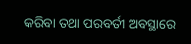କରିବା ତଥା ପରବର୍ତୀ ଅବସ୍ଥାରେ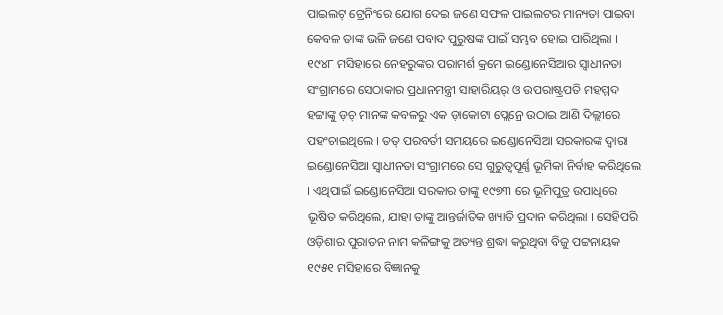ପାଇଲଟ୍ ଟ୍ରେନିଂରେ ଯୋଗ ଦେଇ ଜଣେ ସଫଳ ପାଇଲଟର ମାନ୍ୟତା ପାଇବା କେବଳ ତାଙ୍କ ଭଳି ଜଣେ ପବାଦ ପୁରୁଷଙ୍କ ପାଇଁ ସମ୍ଭବ ହୋଇ ପାରିଥିଲା ।
୧୯୪୮ ମସିହାରେ ନେହରୁଙ୍କର ପରାମର୍ଶ କ୍ରମେ ଇଣ୍ଡୋନେସିଆର ସ୍ୱାଧୀନତା ସଂଗ୍ରାମରେ ସେଠାକାର ପ୍ରଧାନମନ୍ତ୍ରୀ ସାହାରିୟର୍ ଓ ଉପରାଷ୍ଟ୍ରପତି ମହମ୍ମଦ ହଟ୍ଟାଙ୍କୁ ଡ଼ଚ୍ ମାନଙ୍କ କବଳରୁ ଏକ ଡ଼ାକୋଟା ପ୍ଲେନ୍ରେ ଉଠାଇ ଆଣି ଦିଲ୍ଲୀରେ ପହଂଚାଇଥିଲେ । ତତ୍ ପରବର୍ତୀ ସମୟରେ ଇଣ୍ଡୋନେସିଆ ସରକାରଙ୍କ ଦ୍ୱାରା ଇଣ୍ଡୋନେସିଆ ସ୍ୱାଧୀନତା ସଂଗ୍ରାମରେ ସେ ଗୁରୁତ୍ୱପୂର୍ଣ୍ଣ ଭୂମିକା ନିର୍ବାହ କରିଥିଲେ । ଏଥିପାଇଁ ଇଣ୍ଡୋନେସିଆ ସରକାର ତାଙ୍କୁ ୧୯୭୩ ରେ ଭୂମିପୁତ୍ର ଉପାଧିରେ ଭୂଷିତ କରିଥିଲେ, ଯାହା ତାଙ୍କୁ ଆନ୍ତର୍ଜାତିକ ଖ୍ୟାତି ପ୍ରଦାନ କରିଥିଲା । ସେହିପରି ଓଡ଼ିଶାର ପୁରାତନ ନାମ କଳିଙ୍ଗକୁ ଅତ୍ୟନ୍ତ ଶ୍ରଦ୍ଧା କରୁଥିବା ବିଜୁ ପଟ୍ଟନାୟକ ୧୯୫୧ ମସିହାରେ ବିଜ୍ଞାନକୁ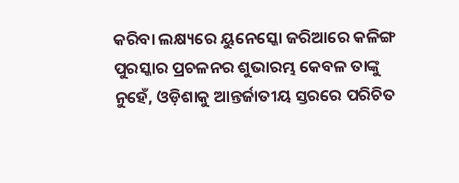କରିବା ଲକ୍ଷ୍ୟରେ ୟୁନେସ୍କୋ ଜରିଆରେ କଳିଙ୍ଗ ପୁରସ୍କାର ପ୍ରଚଳନର ଶୁଭାରମ୍ଭ କେବଳ ତାଙ୍କୁ ନୁହେଁ, ଓଡ଼ିଶାକୁ ଆନ୍ତର୍ଜାତୀୟ ସ୍ତରରେ ପରିଚିତ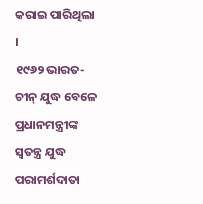କରାଇ ପାରିଥିଲା ।
୧୯୬୨ ଭାରତ-ଚୀନ୍ ଯୁଦ୍ଧ ବେଳେ ପ୍ରଧାନମନ୍ତ୍ରୀଙ୍କ ସ୍ୱତନ୍ତ୍ର ଯୁଦ୍ଧ ପରାମର୍ଶଦାତା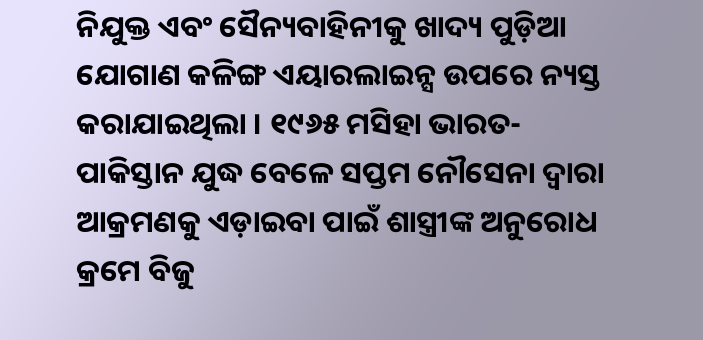ନିଯୁକ୍ତ ଏବଂ ସୈନ୍ୟବାହିନୀକୁ ଖାଦ୍ୟ ପୁଡ଼ିଆ ଯୋଗାଣ କଳିଙ୍ଗ ଏୟାରଲାଇନ୍ସ ଉପରେ ନ୍ୟସ୍ତ କରାଯାଇଥିଲା । ୧୯୬୫ ମସିହା ଭାରତ-ପାକିସ୍ତାନ ଯୁଦ୍ଧ ବେଳେ ସପ୍ତମ ନୌସେନା ଦ୍ୱାରା ଆକ୍ରମଣକୁ ଏଡ଼ାଇବା ପାଇଁ ଶାସ୍ତ୍ରୀଙ୍କ ଅନୁରୋଧ କ୍ରମେ ବିଜୁ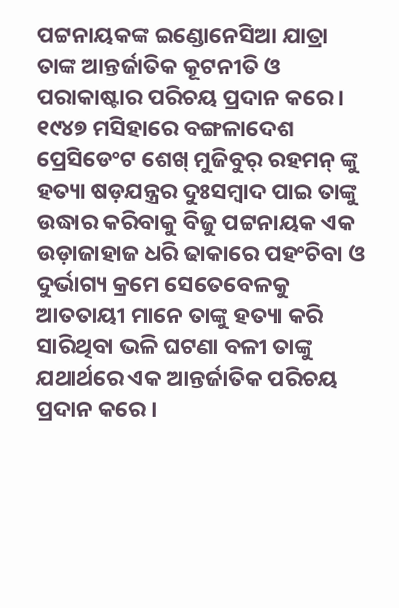ପଟ୍ଟନାୟକଙ୍କ ଇଣ୍ଡୋନେସିଆ ଯାତ୍ରା ତାଙ୍କ ଆନ୍ତର୍ଜାତିକ କୂଟନୀତି ଓ ପରାକାଷ୍ଟାର ପରିଚୟ ପ୍ରଦାନ କରେ ।
୧୯୪୭ ମସିହାରେ ବଙ୍ଗଳାଦେଶ ପ୍ରେସିଡେଂଟ ଶେଖ୍ ମୁଜିବୁର୍ ରହମନ୍ ଙ୍କୁ ହତ୍ୟା ଷଡ଼ଯନ୍ତ୍ରର ଦୁଃସମ୍ବାଦ ପାଇ ତାଙ୍କୁ ଉଦ୍ଧାର କରିବାକୁ ବିଜୁ ପଟ୍ଟନାୟକ ଏକ ଉଡ଼ାଜାହାଜ ଧରି ଢାକାରେ ପହଂଚିବା ଓ ଦୁର୍ଭାଗ୍ୟ କ୍ରମେ ସେତେବେଳକୁ ଆତତାୟୀ ମାନେ ତାଙ୍କୁ ହତ୍ୟା କରି ସାରିଥିବା ଭଳି ଘଟଣା ବଳୀ ତାଙ୍କୁ ଯଥାର୍ଥରେ ଏକ ଆନ୍ତର୍ଜାତିକ ପରିଚୟ ପ୍ରଦାନ କରେ ।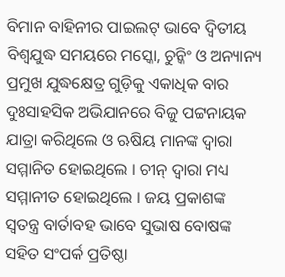ବିମାନ ବାହିନୀର ପାଇଲଟ୍ ଭାବେ ଦ୍ୱିତୀୟ ବିଶ୍ୱଯୁଦ୍ଧ ସମୟରେ ମସ୍କୋ, ଚୁନ୍କିଂ ଓ ଅନ୍ୟାନ୍ୟ ପ୍ରମୁଖ ଯୁଦ୍ଧକ୍ଷେତ୍ର ଗୁଡ଼ିକୁ ଏକାଧିକ ବାର ଦୁଃସାହସିକ ଅଭିଯାନରେ ବିଜୁ ପଟ୍ଟନାୟକ ଯାତ୍ରା କରିଥିଲେ ଓ ଋଷିୟ ମାନଙ୍କ ଦ୍ୱାରା ସମ୍ମାନିତ ହୋଇଥିଲେ । ଚୀନ୍ ଦ୍ୱାରା ମଧ୍ୟ ସମ୍ମାନୀତ ହୋଇଥିଲେ । ଜୟ ପ୍ରକାଶଙ୍କ ସ୍ୱତନ୍ତ୍ର ବାର୍ତାବହ ଭାବେ ସୁଭାଷ ବୋଷଙ୍କ ସହିତ ସଂପର୍କ ପ୍ରତିଷ୍ଠା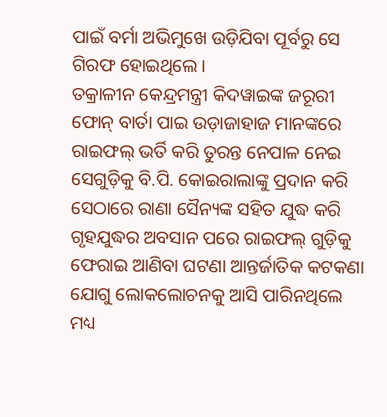ପାଇଁ ବର୍ମା ଅଭିମୁଖେ ଉଡ଼ିଯିବା ପୂର୍ବରୁ ସେ ଗିରଫ ହୋଇଥିଲେ ।
ତକ୍ରାଳୀନ କେନ୍ଦ୍ରମନ୍ତ୍ରୀ କିଦୱାଇଙ୍କ ଜରୂରୀ ଫୋନ୍ ବାର୍ତା ପାଇ ଉଡ଼ାଜାହାଜ ମାନଙ୍କରେ ରାଇଫଲ୍ ଭର୍ତି କରି ତୁରନ୍ତ ନେପାଳ ନେଇ ସେଗୁଡ଼ିକୁ ବି.ପି. କୋଇରାଲାଙ୍କୁ ପ୍ରଦାନ କରି ସେଠାରେ ରାଣା ସୈନ୍ୟଙ୍କ ସହିତ ଯୁଦ୍ଧ କରି ଗୃହଯୁଦ୍ଧର ଅବସାନ ପରେ ରାଇଫଲ୍ ଗୁଡ଼ିକୁ ଫେରାଇ ଆଣିବା ଘଟଣା ଆନ୍ତର୍ଜାତିକ କଟକଣା ଯୋଗୁ ଲୋକଲୋଚନକୁ ଆସି ପାରିନଥିଲେ ମଧ୍ୟ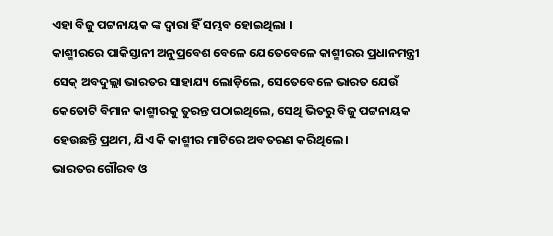ଏହା ବିଜୁ ପଟ୍ଟନାୟକ ଙ୍କ ଦ୍ୱାରା ହିଁ ସମ୍ଭବ ହୋଇଥିଲା ।
କାଶ୍ମୀରରେ ପାକିସ୍ତାନୀ ଅନୁପ୍ରବେଶ ବେଳେ ଯେତେବେଳେ କାଶ୍ମୀରର ପ୍ରଧାନମନ୍ତ୍ରୀ ସେକ୍ ଅବଦୁଲ୍ଲା ଭାରତର ସାହାଯ୍ୟ ଲୋଡ଼ିଲେ, ସେତେବେଳେ ଭାରତ ଯେଉଁ କେତୋଟି ବିମାନ କାଶ୍ମୀରକୁ ତୁରନ୍ତ ପଠାଇଥିଲେ, ସେଥି ଭିତରୁ ବିଜୁ ପଟ୍ଟନାୟକ ହେଉଛନ୍ତି ପ୍ରଥମ, ଯିଏ କି କାଶ୍ମୀର ମାଟିରେ ଅବତରଣ କରିଥିଲେ ।
ଭାରତର ଗୌରବ ଓ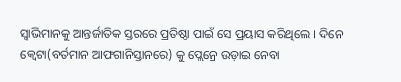ସ୍ୱାଭିମାନକୁ ଆନ୍ତର୍ଜାତିକ ସ୍ତରରେ ପ୍ରତିଷ୍ଠା ପାଇଁ ସେ ପ୍ରୟାସ କରିଥିଲେ । ଦିନେ କ୍ୱେଟା(ବର୍ତମାନ ଆଫଗାନିସ୍ତାନରେ) କୁ ପ୍ଲେନ୍ରେ ଉଡ଼ାଇ ନେବା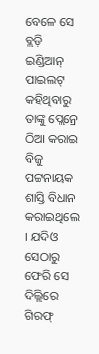ବେଳେ ସେ ବ୍ଲଡ଼ି ଇଣ୍ଡିଆନ୍ ପାଇଲଟ୍ କହିଥିବାରୁ ତାଙ୍କୁ ପ୍ଲେନ୍ରେ ଠିଆ କରାଇ ବିଜୁ ପଟ୍ଟନାୟକ ଶାସ୍ତି ବିଧାନ କରାଇଥିଲେ । ଯଦିଓ ସେଠାରୁ ଫେରି ସେ ଦିଲ୍ଲିରେ ଗିରଫ୍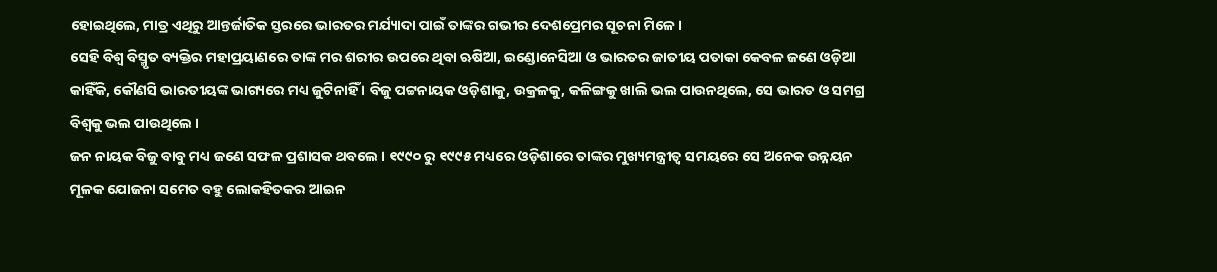ହୋଇଥିଲେ, ମାତ୍ର ଏଥିରୁ ଆନ୍ତର୍ଜାତିକ ସ୍ତରରେ ଭାରତର ମର୍ଯ୍ୟାଦା ପାଇଁ ତାଙ୍କର ଗଭୀର ଦେଶପ୍ରେମର ସୂଚନା ମିଳେ ।
ସେହି ବିଶ୍ୱ ବିସ୍ମୃତ ବ୍ୟକ୍ତିର ମହାପ୍ରୟାଣରେ ତାଙ୍କ ମର ଶରୀର ଉପରେ ଥିବା ଋଷିଆ, ଇଣ୍ଡୋନେସିଆ ଓ ଭାରତର ଜାତୀୟ ପତାକା କେବଳ ଜଣେ ଓଡ଼ିଆ କାହିଁକି, କୌଣସି ଭାରତୀୟଙ୍କ ଭାଗ୍ୟରେ ମଧ୍ୟ ଜୁଟିନାହିଁ । ବିଜୁ ପଟ୍ଟନାୟକ ଓଡ଼ିଶାକୁ, ଉକ୍ରଳକୁ, କଳିଙ୍ଗକୁ ଖାଲି ଭଲ ପାଉନଥିଲେ, ସେ ଭାରତ ଓ ସମଗ୍ର ବିଶ୍ୱକୁ ଭଲ ପାଉଥିଲେ ।
ଜନ ନାୟକ ବିଜୁ ବାବୁ ମଧ୍ୟ ଜଣେ ସଫଳ ପ୍ରଶାସକ ଥବଲେ । ୧୯୯୦ ରୁ ୧୯୯୫ ମଧ୍ୟରେ ଓଡ଼ିଶାରେ ତାଙ୍କର ମୁଖ୍ୟମନ୍ତ୍ରୀତ୍ୱ ସମୟରେ ସେ ଅନେକ ଉନ୍ନୟନ ମୂଳକ ଯୋଜନା ସମେତ ବହୁ ଲୋକହିତକର ଆଇନ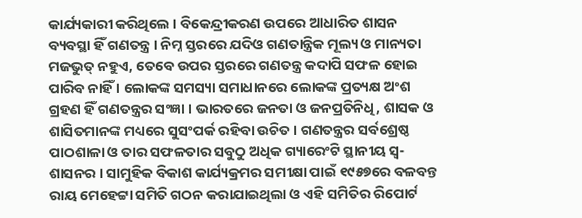କାର୍ଯ୍ୟକାରୀ କରିଥିଲେ । ବିକେନ୍ଦ୍ରୀକରଣ ଉପରେ ଆଧାରିତ ଶାସନ ବ୍ୟବସ୍ଥା ହିଁ ଗଣତନ୍ତ୍ର । ନିମ୍ନ ସ୍ତରରେ ଯଦିଓ ଗଣତାନ୍ତ୍ରିକ ମୂଲ୍ୟ ଓ ମାନ୍ୟତା ମଜଭୁତ୍ ନହୁଏ, ତେବେ ଉପର ସ୍ତରରେ ଗଣତନ୍ତ୍ର କଦାପି ସଫଳ ହୋଇ ପାରିବ ନାହିଁ । ଲୋକଙ୍କ ସମସ୍ୟା ସମାଧାନରେ ଲୋକଙ୍କ ପ୍ରତ୍ୟକ୍ଷ ଅଂଶ ଗ୍ରହଣ ହିଁ ଗଣତନ୍ତ୍ରର ସଂଜ୍ଞା । ଭାରତରେ ଜନତା ଓ ଜନପ୍ରତିନିଧି, ଶାସକ ଓ ଶାସିତମାନଙ୍କ ମଧ୍ୟରେ ସୁସଂପର୍କ ରହିବା ଉଚିତ । ଗଣତନ୍ତ୍ରର ସର୍ବଶ୍ରେଷ୍ଠ ପାଠଶାଳା ଓ ତାର ସଫଳତାର ସବୁଠୁ ଅଧିକ ଗ୍ୟାରେଂଟି ସ୍ଥାନୀୟ ସ୍ୱ-ଶାସନର । ସାମୁହିକ ବିକାଶ କାର୍ଯ୍ୟକ୍ରମର ସମୀକ୍ଷା ପାଇଁ ୧୯୫୭ରେ ବଳବନ୍ତ ରାୟ ମେହେଟ୍ଟା ସମିତି ଗଠନ କରାଯାଇଥିଲା ଓ ଏହି ସମିତିର ରିପୋର୍ଟ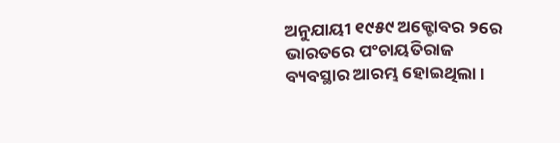ଅନୁଯାୟୀ ୧୯୫୯ ଅକ୍ଟୋବର ୨ରେ ଭାରତରେ ପଂଚାୟତିରାଜ ବ୍ୟବସ୍ଥାର ଆରମ୍ଭ ହୋଇଥିଲା ।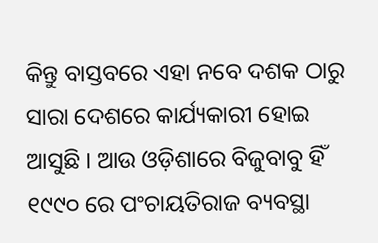କିନ୍ତୁ ବାସ୍ତବରେ ଏହା ନବେ ଦଶକ ଠାରୁ ସାରା ଦେଶରେ କାର୍ଯ୍ୟକାରୀ ହୋଇ ଆସୁଛି । ଆଉ ଓଡ଼ିଶାରେ ବିଜୁବାବୁ ହିଁ ୧୯୯୦ ରେ ପଂଚାୟତିରାଜ ବ୍ୟବସ୍ଥା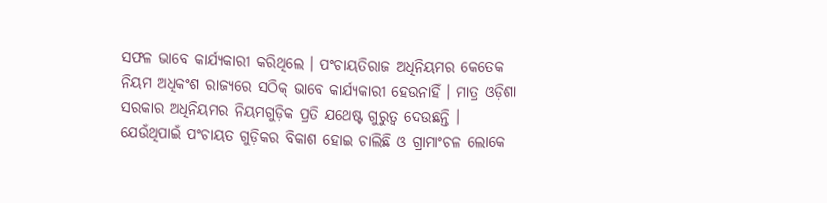ସଫଳ ଭାବେ କାର୍ଯ୍ୟକାରୀ କରିଥିଲେ । ପଂଚାୟତିରାଜ ଅଧିନିୟମର କେତେକ ନିୟମ ଅଧିକଂଶ ରାଜ୍ୟରେ ସଠିକ୍ ଭାବେ କାର୍ଯ୍ୟକାରୀ ହେଉନାହିଁ । ମାତ୍ର ଓଡ଼ିଶା ସରକାର ଅଧିନିୟମର ନିୟମଗୁଡ଼ିକ ପ୍ରତି ଯଥେଷ୍ଟ ଗୁରୁତ୍ୱ ଦେଉଛନ୍ତି । ଯେଉଁଥିପାଇଁ ପଂଚାୟତ ଗୁଡ଼ିକର ବିକାଶ ହୋଇ ଚାଲିଛି ଓ ଗ୍ରାମାଂଚଳ ଲୋକେ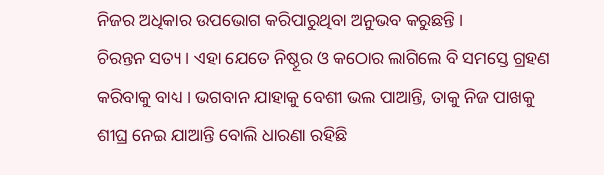ନିଜର ଅଧିକାର ଉପଭୋଗ କରିପାରୁଥିବା ଅନୁଭବ କରୁଛନ୍ତି ।
ଚିରନ୍ତନ ସତ୍ୟ । ଏହା ଯେତେ ନିଷ୍ଠୂର ଓ କଠୋର ଲାଗିଲେ ବି ସମସ୍ତେ ଗ୍ରହଣ କରିବାକୁ ବାଧ୍ୟ । ଭଗବାନ ଯାହାକୁ ବେଶୀ ଭଲ ପାଆନ୍ତି, ତାକୁ ନିଜ ପାଖକୁ ଶୀଘ୍ର ନେଇ ଯାଆନ୍ତି ବୋଲି ଧାରଣା ରହିଛି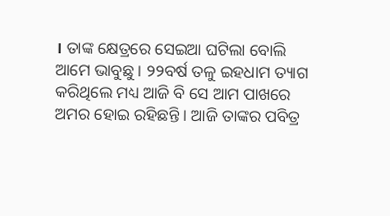। ତାଙ୍କ କ୍ଷେତ୍ରରେ ସେଇଆ ଘଟିଲା ବୋଲି ଆମେ ଭାବୁଛୁ । ୨୨ବର୍ଷ ତଳୁ ଇହଧାମ ତ୍ୟାଗ କରିଥିଲେ ମଧ୍ୟ ଆଜି ବି ସେ ଆମ ପାଖରେ ଅମର ହୋଇ ରହିଛନ୍ତି । ଆଜି ତାଙ୍କର ପବିତ୍ର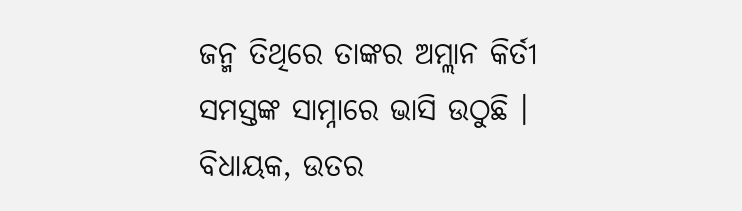ଜନ୍ମ ତିଥିରେ ତାଙ୍କର ଅମ୍ଲାନ କିର୍ତୀ ସମସ୍ତଙ୍କ ସାମ୍ନାରେ ଭାସି ଉଠୁଛି ।
ବିଧାୟକ, ଉତର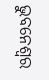ଭୁବନେଶ୍ୱର